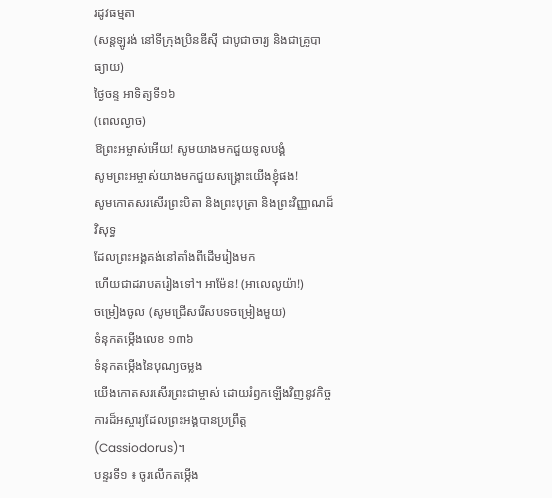រដូវធម្មតា
(សន្តឡូរង់ នៅទីក្រុងប្រិនឌីស៊ី ជាបូជាចារ្យ និងជាគ្រូបាធ្យាយ)
ថ្ងៃចន្ទ អាទិត្យទី១៦
(ពេលល្ងាច)
ឱព្រះអម្ចាស់អើយ! សូមយាងមកជួយទូលបង្គំ
សូមព្រះអម្ចាស់យាងមកជួយសង្គ្រោះយើងខ្ញុំផង!
សូមកោតសរសើរព្រះបិតា និងព្រះបុត្រា និងព្រះវិញ្ញាណដ៏វិសុទ្ធ
ដែលព្រះអង្គគង់នៅតាំងពីដើមរៀងមក
ហើយជាដរាបតរៀងទៅ។ អាម៉ែន! (អាលេលូយ៉ា!)
ចម្រៀងចូល (សូមជ្រើសរើសបទចម្រៀងមួយ)
ទំនុកតម្កើងលេខ ១៣៦
ទំនុកតម្កើងនៃបុណ្យចម្លង
យើងកោតសរសើរព្រះជាម្ចាស់ ដោយរំឭកឡើងវិញនូវកិច្ចការដ៏អស្ចារ្យដែលព្រះអង្គបានប្រព្រឹត្ត (Cassiodorus)។
បន្ទរទី១ ៖ ចូរលើកតម្កើង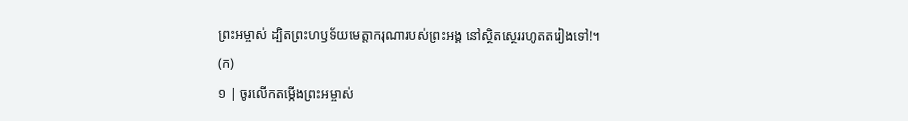ព្រះអម្ចាស់ ដ្បិតព្រះហឫទ័យមេត្តាករុណារបស់ព្រះអង្គ នៅស្ថិតស្ថេររហូតតរៀងទៅ!។
(ក)
១ | ចូរលើកតម្កើងព្រះអម្ចាស់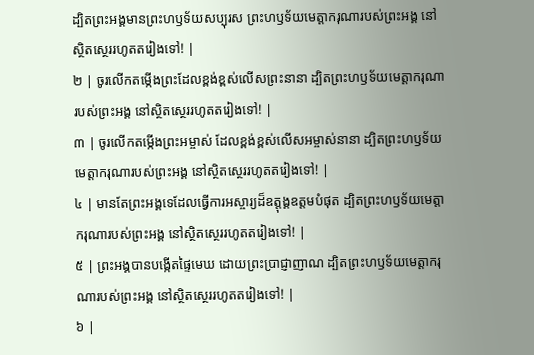ដ្បិតព្រះអង្គមានព្រះហឫទ័យសប្បុរស ព្រះហឫទ័យមេត្តាករុណារបស់ព្រះអង្គ នៅស្ថិតស្ថេររហូតតរៀងទៅ! |
២ | ចូរលើកតម្កើងព្រះដែលខ្ពង់ខ្ពស់លើសព្រះនានា ដ្បិតព្រះហឫទ័យមេត្តាករុណារបស់ព្រះអង្គ នៅស្ថិតស្ថេររហូតតរៀងទៅ! |
៣ | ចូរលើកតម្កើងព្រះអម្ចាស់ ដែលខ្ពង់ខ្ពស់លើសអម្ចាស់នានា ដ្បិតព្រះហឫទ័យមេត្តាករុណារបស់ព្រះអង្គ នៅស្ថិតស្ថេររហូតតរៀងទៅ! |
៤ | មានតែព្រះអង្គទេដែលធ្វើការអស្ចារ្យដ៏ឧត្តុង្គឧត្តមបំផុត ដ្បិតព្រះហឫទ័យមេត្តាករុណារបស់ព្រះអង្គ នៅស្ថិតស្ថេររហូតតរៀងទៅ! |
៥ | ព្រះអង្គបានបង្កើតផ្ទៃមេឃ ដោយព្រះប្រាជ្ញាញាណ ដ្បិតព្រះហឫទ័យមេត្តាករុណារបស់ព្រះអង្គ នៅស្ថិតស្ថេររហូតតរៀងទៅ! |
៦ |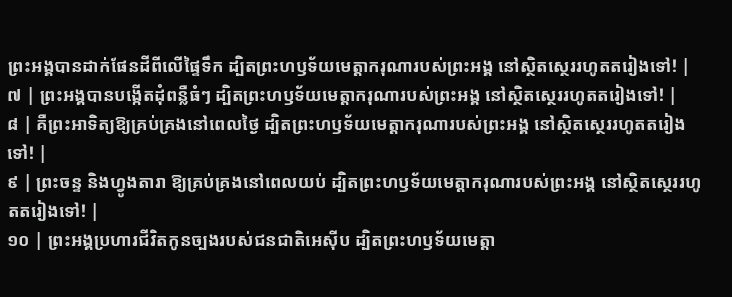ព្រះអង្គបានដាក់ផែនដីពីលើផ្ទៃទឹក ដ្បិតព្រះហឫទ័យមេត្តាករុណារបស់ព្រះអង្គ នៅស្ថិតស្ថេររហូតតរៀងទៅ! |
៧ | ព្រះអង្គបានបង្កើតដុំពន្លឺធំៗ ដ្បិតព្រះហឫទ័យមេត្តាករុណារបស់ព្រះអង្គ នៅស្ថិតស្ថេររហូតតរៀងទៅ! |
៨ | គឺព្រះអាទិត្យឱ្យគ្រប់គ្រងនៅពេលថ្ងៃ ដ្បិតព្រះហឫទ័យមេត្តាករុណារបស់ព្រះអង្គ នៅស្ថិតស្ថេររហូតតរៀងទៅ! |
៩ | ព្រះចន្ទ និងហ្វូងតារា ឱ្យគ្រប់គ្រងនៅពេលយប់ ដ្បិតព្រះហឫទ័យមេត្តាករុណារបស់ព្រះអង្គ នៅស្ថិតស្ថេររហូតតរៀងទៅ! |
១០ | ព្រះអង្គប្រហារជីវិតកូនច្បងរបស់ជនជាតិអេស៊ីប ដ្បិតព្រះហឫទ័យមេត្តា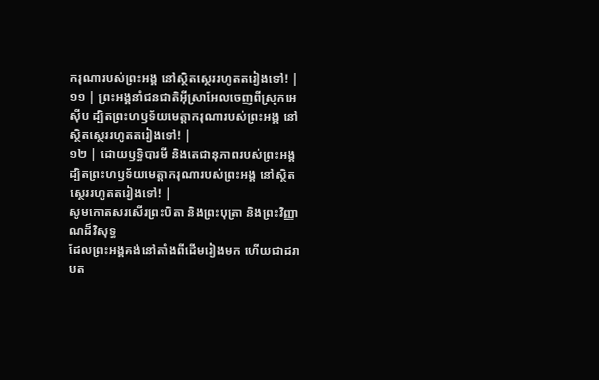ករុណារបស់ព្រះអង្គ នៅស្ថិតស្ថេររហូតតរៀងទៅ! |
១១ | ព្រះអង្គនាំជនជាតិអ៊ីស្រាអែលចេញពីស្រុកអេស៊ីប ដ្បិតព្រះហឫទ័យមេត្តាករុណារបស់ព្រះអង្គ នៅស្ថិតស្ថេររហូតតរៀងទៅ! |
១២ | ដោយឫទ្ធិបារមី និងតេជានុភាពរបស់ព្រះអង្គ ដ្បិតព្រះហឫទ័យមេត្តាករុណារបស់ព្រះអង្គ នៅស្ថិតស្ថេររហូតតរៀងទៅ! |
សូមកោតសរសើរព្រះបិតា និងព្រះបុត្រា និងព្រះវិញ្ញាណដ៏វិសុទ្ធ
ដែលព្រះអង្គគង់នៅតាំងពីដើមរៀងមក ហើយជាដរាបត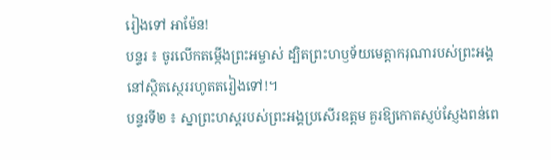រៀងទៅ អាម៉ែន!
បន្ទរ ៖ ចូរលើកតម្កើងព្រះអម្ចាស់ ដ្បិតព្រះហឫទ័យមេត្តាករុណារបស់ព្រះអង្គ នៅស្ថិតស្ថេររហូតតរៀងទៅ!។
បន្ទរទី២ ៖ ស្នាព្រះហស្ដរបស់ព្រះអង្គប្រសើរឧត្ដម គួរឱ្យកោតស្ញប់ស្ញែងពន់ពេ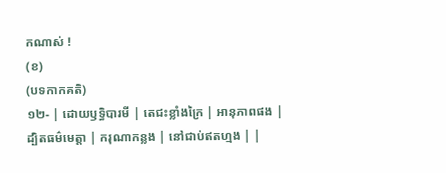កណាស់ !
(ខ)
(បទកាកគតិ)
១២- | ដោយឫទ្ធិបារមី | តេជះខ្លាំងក្រៃ | អានុភាពផង |
ដ្បិតធម៌មេត្តា | ករុណាកន្លង | នៅជាប់ឥតហ្មង | |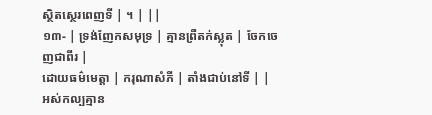ស្ថិតស្ថេរពេញទី | ។ | ||
១៣- | ទ្រង់ញែកសមុទ្រ | គ្មានព្រឺតក់ស្លុត | ចែកចេញជាពីរ |
ដោយធម៌មេត្តា | ករុណាសំភី | តាំងជាប់នៅទី | |
អស់កល្បគ្មាន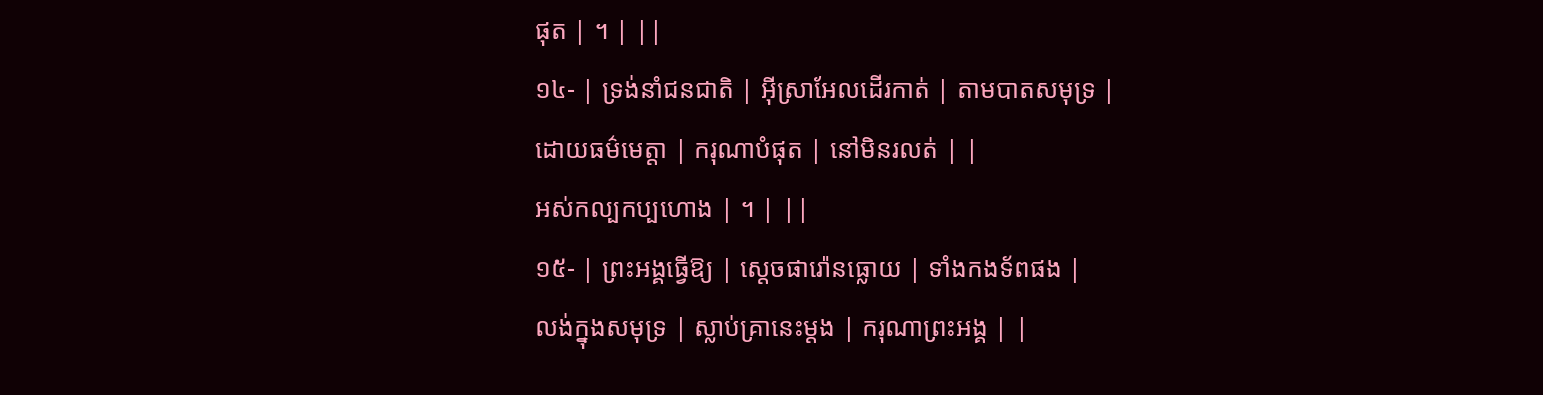ផុត | ។ | ||
១៤- | ទ្រង់នាំជនជាតិ | អ៊ីស្រាអែលដើរកាត់ | តាមបាតសមុទ្រ |
ដោយធម៌មេត្តា | ករុណាបំផុត | នៅមិនរលត់ | |
អស់កល្បកប្បហោង | ។ | ||
១៥- | ព្រះអង្គធ្វើឱ្យ | ស្តេចផារ៉ោនធ្លោយ | ទាំងកងទ័ពផង |
លង់ក្នុងសមុទ្រ | ស្លាប់គ្រានេះម្តង | ករុណាព្រះអង្គ | |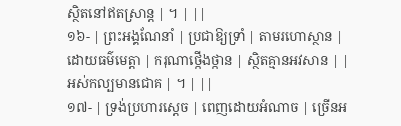ស្ថិតនៅឥតស្រាន្ត | ។ | ||
១៦- | ព្រះអង្គណែនាំ | ប្រជាឱ្យទ្រាំ | តាមរហោស្ថាន |
ដោយធម៌មេត្តា | ករុណាថ្កើងថ្កាន | ស្ថិតគ្មានអវសាន | |
អស់កល្បមានជោគ | ។ | ||
១៧- | ទ្រង់ប្រហារស្តេច | ពេញដោយអំណាច | ច្រើនអ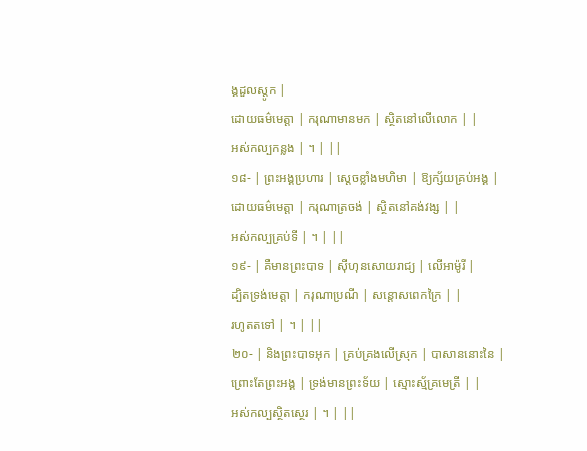ង្គដួលស្តូក |
ដោយធម៌មេត្តា | ករុណាមានមក | ស្ថិតនៅលើលោក | |
អស់កល្បកន្លង | ។ | ||
១៨- | ព្រះអង្គប្រហារ | ស្តេចខ្លាំងមហិមា | ឱ្យក្ស័យគ្រប់អង្គ |
ដោយធម៌មេត្តា | ករុណាត្រចង់ | ស្ថិតនៅគង់វង្ស | |
អស់កល្បគ្រប់ទី | ។ | ||
១៩- | គឺមានព្រះបាទ | ស៊ីហុនសោយរាជ្យ | លើអាម៉ូរី |
ដ្បិតទ្រង់មេត្តា | ករុណាប្រណី | សន្តោសពេកក្រៃ | |
រហូតតទៅ | ។ | ||
២០- | និងព្រះបាទអុក | គ្រប់គ្រងលើស្រុក | បាសាននោះនៃ |
ព្រោះតែព្រះអង្គ | ទ្រង់មានព្រះទ័យ | ស្មោះស្ម័គ្រមេត្រី | |
អស់កល្បស្ថិតស្ថេរ | ។ | ||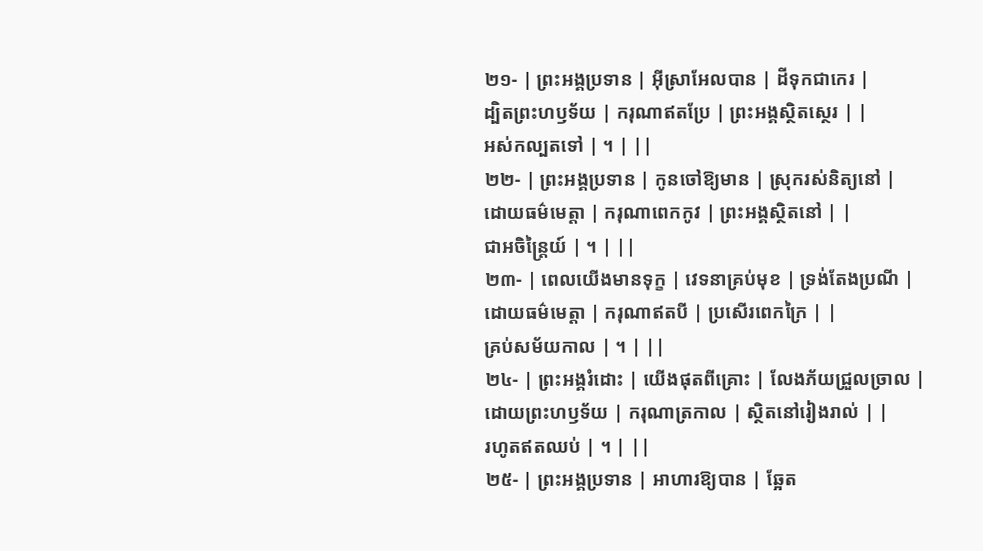២១- | ព្រះអង្គប្រទាន | អ៊ីស្រាអែលបាន | ដីទុកជាកេរ |
ដ្បិតព្រះហឫទ័យ | ករុណាឥតប្រែ | ព្រះអង្គស្ថិតស្ថេរ | |
អស់កល្បតទៅ | ។ | ||
២២- | ព្រះអង្គប្រទាន | កូនចៅឱ្យមាន | ស្រុករស់និត្យនៅ |
ដោយធម៌មេត្តា | ករុណាពេកកូវ | ព្រះអង្គស្ថិតនៅ | |
ជាអចិន្ត្រៃយ៍ | ។ | ||
២៣- | ពេលយើងមានទុក្ខ | វេទនាគ្រប់មុខ | ទ្រង់តែងប្រណី |
ដោយធម៌មេត្តា | ករុណាឥតបី | ប្រសើរពេកក្រៃ | |
គ្រប់សម័យកាល | ។ | ||
២៤- | ព្រះអង្គរំដោះ | យើងផុតពីគ្រោះ | លែងភ័យជ្រួលច្រាល |
ដោយព្រះហឫទ័យ | ករុណាត្រកាល | ស្ថិតនៅរៀងរាល់ | |
រហូតឥតឈប់ | ។ | ||
២៥- | ព្រះអង្គប្រទាន | អាហារឱ្យបាន | ឆ្អែត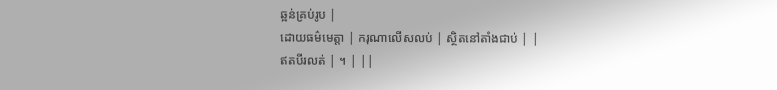ឆ្អន់គ្រប់រូប |
ដោយធម៌មេត្តា | ករុណាលើសលប់ | ស្ថិតនៅតាំងជាប់ | |
ឥតបីរលត់ | ។ | ||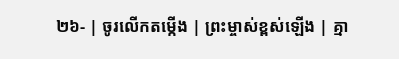២៦- | ចូរលើកតម្កើង | ព្រះម្ចាស់ខ្ពស់ឡើង | គ្មា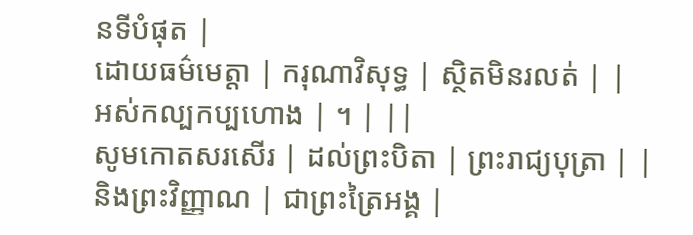នទីបំផុត |
ដោយធម៌មេត្តា | ករុណាវិសុទ្ធ | ស្ថិតមិនរលត់ | |
អស់កល្បកប្បហោង | ។ | ||
សូមកោតសរសើរ | ដល់ព្រះបិតា | ព្រះរាជ្យបុត្រា | |
និងព្រះវិញ្ញាណ | ជាព្រះត្រៃអង្គ |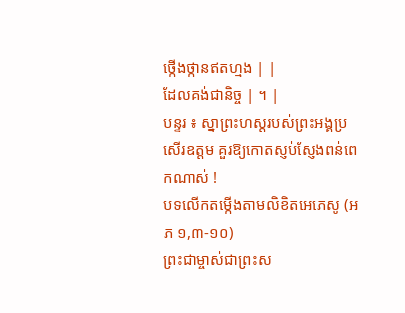ថ្កើងថ្កានឥតហ្មង | |
ដែលគង់ជានិច្ច | ។ |
បន្ទរ ៖ ស្នាព្រះហស្ដរបស់ព្រះអង្គប្រសើរឧត្ដម គួរឱ្យកោតស្ញប់ស្ញែងពន់ពេកណាស់ !
បទលើកតម្កើងតាមលិខិតអេភេសូ (អភ ១,៣-១០)
ព្រះជាម្ចាស់ជាព្រះស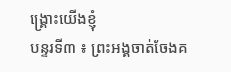ង្រ្គោះយើងខ្ញុំ
បន្ទរទី៣ ៖ ព្រះអង្គចាត់ចែងគ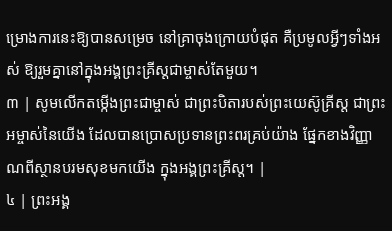ម្រោងការនេះឱ្យបានសម្រេច នៅគ្រាចុងក្រោយបំផុត គឺប្រមូលអ្វីៗទាំងអស់ ឱ្យរួមគ្នានៅក្នុងអង្គព្រះគ្រីស្តជាម្ចាស់តែមួយ។
៣ | សូមលើកតម្កើងព្រះជាម្ចាស់ ជាព្រះបិតារបស់ព្រះយេស៊ូគ្រីស្ត ជាព្រះអម្ចាស់នៃយើង ដែលបានប្រោសប្រទានព្រះពរគ្រប់យ៉ាង ផ្នែកខាងវិញ្ញាណពីស្ថានបរមសុខមកយើង ក្នុងអង្គព្រះគ្រីស្ត។ |
៤ | ព្រះអង្គ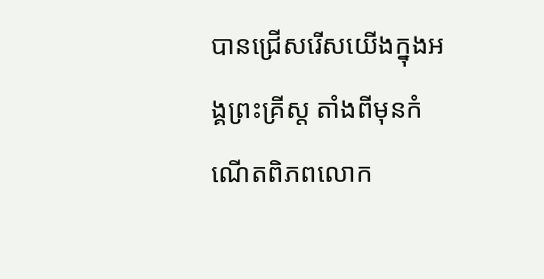បានជ្រើសរើសយើងក្នុងអង្គព្រះគ្រីស្ត តាំងពីមុនកំណើតពិភពលោក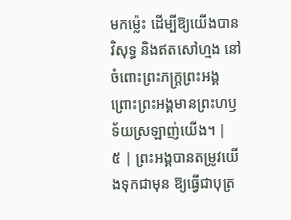មកម៉្លេះ ដើម្បីឱ្យយើងបានវិសុទ្ធ និងឥតសៅហ្មង នៅចំពោះព្រះភក្ត្រព្រះអង្គ ព្រោះព្រះអង្គមានព្រះហឫទ័យស្រឡាញ់យើង។ |
៥ | ព្រះអង្គបានតម្រូវយើងទុកជាមុន ឱ្យធ្វើជាបុត្រ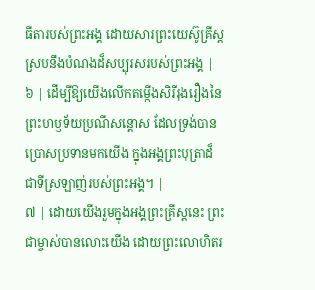ធីតារបស់ព្រះអង្គ ដោយសារព្រះយេស៊ូគ្រីស្ត ស្របនឹងបំណងដ៏សប្បុរសរបស់ព្រះអង្គ |
៦ | ដើម្បីឱ្យយើងលើកតម្កើងសិរីរុងរឿងនៃព្រះហឫទ័យប្រណីសន្តោស ដែលទ្រង់បានប្រោសប្រទានមកយើង ក្នុងអង្គព្រះបុត្រាដ៏ជាទីស្រឡាញ់របស់ព្រះអង្គ។ |
៧ | ដោយយើងរួមក្នុងអង្គព្រះគ្រីស្តនេះ ព្រះជាម្ចាស់បានលោះយើង ដោយព្រះលោហិតរ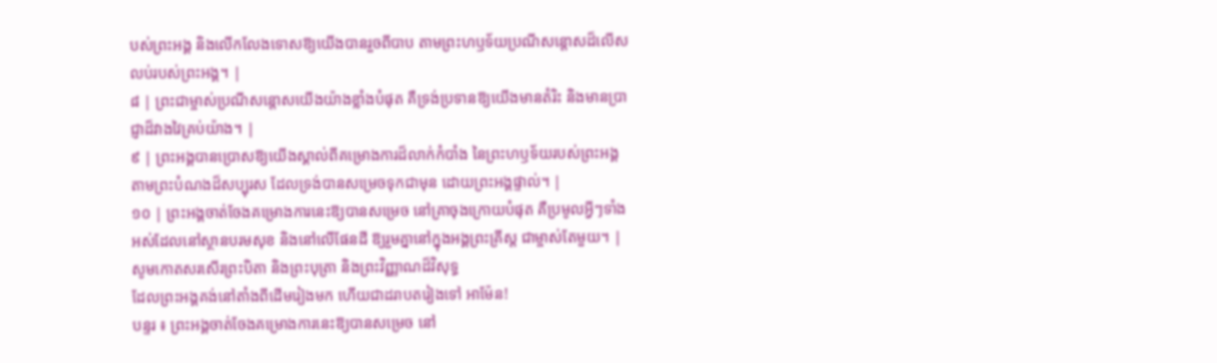បស់ព្រះអង្គ និងលើកលែងទោសឱ្យយើងបានរួចពីបាប តាមព្រះហឫទ័យប្រណីសន្តោសដ៏លើសលប់របស់ព្រះអង្គ។ |
៨ | ព្រះជាម្ចាស់ប្រណីសន្តោសយើងយ៉ាងខ្លាំងបំផុត គឺទ្រង់ប្រទានឱ្យយើងមានតំរិះ និងមានប្រាជ្ញាដ៏វាងវៃគ្រប់យ៉ាង។ |
៩ | ព្រះអង្គបានប្រោសឱ្យយើងស្គាល់ពីគម្រោងការដ៏លាក់កំបាំង នៃព្រះហឫទ័យរបស់ព្រះអង្គ តាមព្រះបំណងដ៏សប្បុរស ដែលទ្រង់បានសម្រេចទុកជាមុន ដោយព្រះអង្គផ្ទាល់។ |
១០ | ព្រះអង្គចាត់ចែងគម្រោងការនេះឱ្យបានសម្រេច នៅគ្រាចុងក្រោយបំផុត គឺប្រមូលអ្វីៗទាំងអស់ដែលនៅស្ថានបរមសុខ និងនៅលើផែនដី ឱ្យរួមគ្នានៅក្នុងអង្គព្រះគ្រីស្ត ជាម្ចាស់តែមួយ។ |
សូមកោតសរសើរព្រះបិតា និងព្រះបុត្រា និងព្រះវិញ្ញាណដ៏វិសុទ្ធ
ដែលព្រះអង្គគង់នៅតាំងពីដើមរៀងមក ហើយជាដរាបតរៀងទៅ អាម៉ែន!
បន្ទរ ៖ ព្រះអង្គចាត់ចែងគម្រោងការនេះឱ្យបានសម្រេច នៅ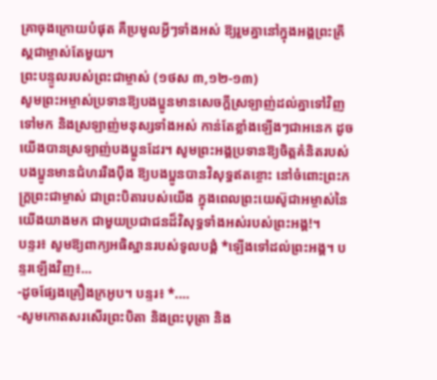គ្រាចុងក្រោយបំផុត គឺប្រមូលអ្វីៗទាំងអស់ ឱ្យរួមគ្នានៅក្នុងអង្គព្រះគ្រីស្តជាម្ចាស់តែមួយ។
ព្រះបន្ទូលរបស់ព្រះជាម្ចាស់ (១ថស ៣,១២-១៣)
សូមព្រះអម្ចាស់ប្រទានឱ្យបងប្អូនមានសេចក្ដីស្រឡាញ់ដល់គ្នាទៅវិញទៅមក និងស្រឡាញ់មនុស្សទាំងអស់ កាន់តែខ្លាំងឡើងៗជាអនេក ដូចយើងបានស្រឡាញ់បងប្អូនដែរ។ សូមព្រះអង្គប្រទានឱ្យចិត្តគំនិតរបស់បងប្អូនមានជំហររឹងប៉ឹង ឱ្យបងប្អូនបានវិសុទ្ធឥតខ្ចោះ នៅចំពោះព្រះភក្ត្រព្រះជាម្ចាស់ ជាព្រះបិតារបស់យើង ក្នុងពេលព្រះយេស៊ូជាអម្ចាស់នៃយើងយាងមក ជាមួយប្រជាជនដ៏វិសុទ្ធទាំងអស់របស់ព្រះអង្គ!។
បន្ទរ៖ សូមឱ្យពាក្យអធិស្ឋានរបស់ទូលបង្គំ *ឡើងទៅដល់ព្រះអង្គ។ បន្ទរឡើងវិញ៖…
-ដូចផ្សែងគ្រឿងក្រអូប។ បន្ទរ៖ *.…
-សូមកោតសរសើរព្រះបិតា និងព្រះបុត្រា និង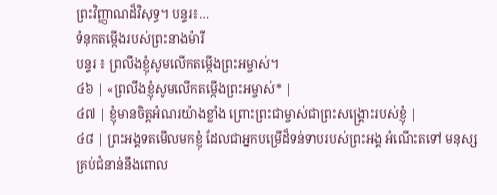ព្រះវិញ្ញាណដ៏វិសុទ្ធ។ បន្ទរ៖…
ទំនុកតម្កើងរបស់ព្រះនាងម៉ារី
បន្ទរ ៖ ព្រលឹងខ្ញុំសូមលើកតម្កើងព្រះអម្ចាស់។
៤៦ | «ព្រលឹងខ្ញុំសូមលើកតម្កើងព្រះអម្ចាស់* |
៤៧ | ខ្ញុំមានចិត្តអំណរយ៉ាងខ្លាំង ព្រោះព្រះជាម្ចាស់ជាព្រះសង្គ្រោះរបស់ខ្ញុំ |
៤៨ | ព្រះអង្គទតមើលមកខ្ញុំ ដែលជាអ្នកបម្រើដ៏ទន់ទាបរបស់ព្រះអង្គ អំណើះតទៅ មនុស្សគ្រប់ជំនាន់នឹងពោល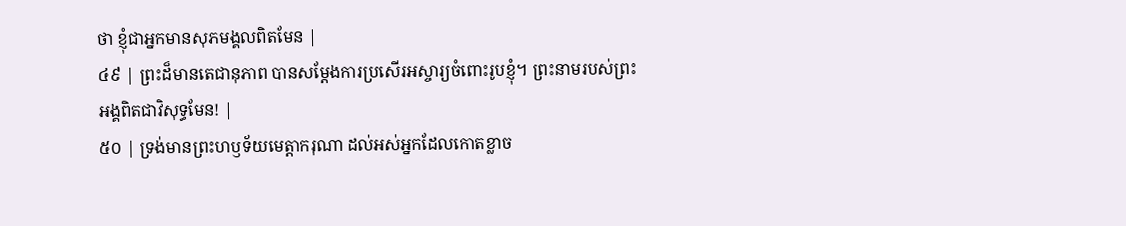ថា ខ្ញុំជាអ្នកមានសុភមង្គលពិតមែន |
៤៩ | ព្រះដ៏មានតេជានុភាព បានសម្ដែងការប្រសើរអស្ចារ្យចំពោះរូបខ្ញុំ។ ព្រះនាមរបស់ព្រះអង្គពិតជាវិសុទ្ធមែន! |
៥០ | ទ្រង់មានព្រះហឫទ័យមេត្តាករុណា ដល់អស់អ្នកដែលកោតខ្លាច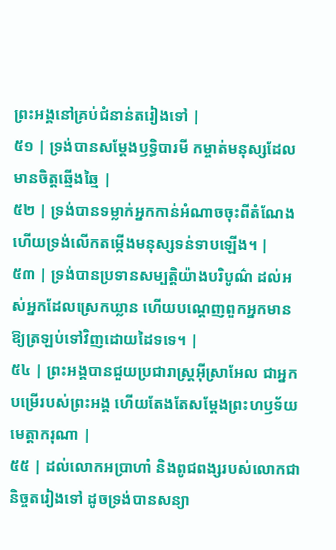ព្រះអង្គនៅគ្រប់ជំនាន់តរៀងទៅ |
៥១ | ទ្រង់បានសម្ដែងឫទ្ធិបារមី កម្ចាត់មនុស្សដែលមានចិត្តឆ្មើងឆ្មៃ |
៥២ | ទ្រង់បានទម្លាក់អ្នកកាន់អំណាចចុះពីតំណែង ហើយទ្រង់លើកតម្កើងមនុស្សទន់ទាបឡើង។ |
៥៣ | ទ្រង់បានប្រទានសម្បត្តិយ៉ាងបរិបូណ៌ ដល់អស់អ្នកដែលស្រេកឃ្លាន ហើយបណ្តេញពួកអ្នកមានឱ្យត្រឡប់ទៅវិញដោយដៃទទេ។ |
៥៤ | ព្រះអង្គបានជួយប្រជារាស្ត្រអ៊ីស្រាអែល ជាអ្នកបម្រើរបស់ព្រះអង្គ ហើយតែងតែសម្ដែងព្រះហឫទ័យមេត្តាករុណា |
៥៥ | ដល់លោកអប្រាហាំ និងពូជពង្សរបស់លោកជានិច្ចតរៀងទៅ ដូចទ្រង់បានសន្យា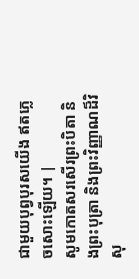ជាមួយបុព្វបុរសយើង ឥតភ្លេចសោះឡើយ។ |
សូមកោតសរសើរព្រះបិតា និងព្រះបុត្រា និងព្រះវិញ្ញាណដ៏វិសុ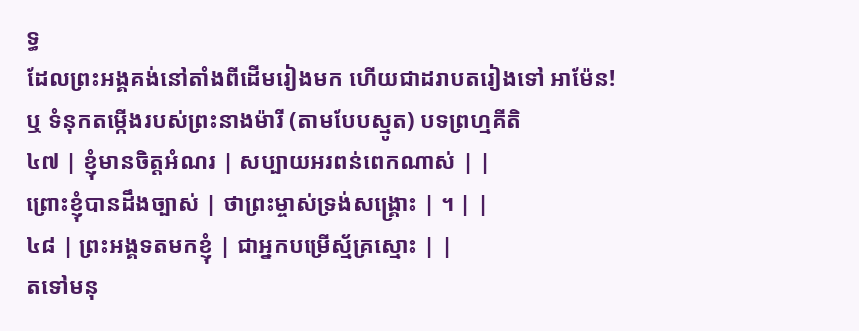ទ្ធ
ដែលព្រះអង្គគង់នៅតាំងពីដើមរៀងមក ហើយជាដរាបតរៀងទៅ អាម៉ែន!
ឬ ទំនុកតម្កើងរបស់ព្រះនាងម៉ារី (តាមបែបស្មូត) បទព្រហ្មគីតិ
៤៧ | ខ្ញុំមានចិត្តអំណរ | សប្បាយអរពន់ពេកណាស់ | |
ព្រោះខ្ញុំបានដឹងច្បាស់ | ថាព្រះម្ចាស់ទ្រង់សង្គ្រោះ | ។ | |
៤៨ | ព្រះអង្គទតមកខ្ញុំ | ជាអ្នកបម្រើស្ម័គ្រស្មោះ | |
តទៅមនុ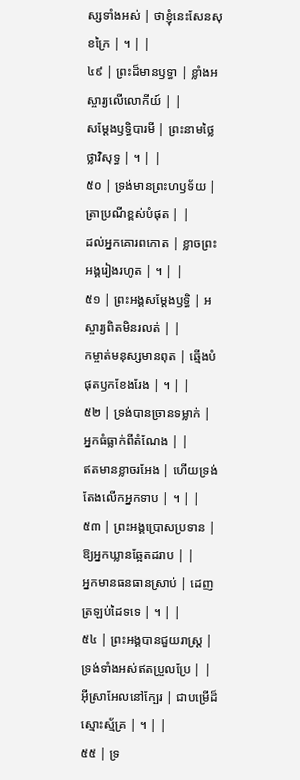ស្សទាំងអស់ | ថាខ្ញុំនេះសែនសុខក្រៃ | ។ | |
៤៩ | ព្រះដ៏មានឫទ្ធា | ខ្លាំងអស្ចារ្យលើលោកីយ៍ | |
សម្ដែងឫទ្ធិបារមី | ព្រះនាមថ្លៃថ្លាវិសុទ្ធ | ។ | |
៥០ | ទ្រង់មានព្រះហឫទ័យ | ត្រាប្រណីខ្ពស់បំផុត | |
ដល់អ្នកគោរពកោត | ខ្លាចព្រះអង្គរៀងរហូត | ។ | |
៥១ | ព្រះអង្គសម្ដែងឫទ្ធិ | អស្ចារ្យពិតមិនរលត់ | |
កម្ចាត់មនុស្សមានពុត | ឆ្មើងបំផុតឫកខែងរែង | ។ | |
៥២ | ទ្រង់បានច្រានទម្លាក់ | អ្នកធំធ្លាក់ពីតំណែង | |
ឥតមានខ្លាចរអែង | ហើយទ្រង់តែងលើកអ្នកទាប | ។ | |
៥៣ | ព្រះអង្គប្រោសប្រទាន | ឱ្យអ្នកឃ្លានឆ្អែតដរាប | |
អ្នកមានធនធានស្រាប់ | ដេញត្រឡប់ដៃទទេ | ។ | |
៥៤ | ព្រះអង្គបានជួយរាស្ត្រ | ទ្រង់ទាំងអស់ឥតប្រួលប្រែ | |
អ៊ីស្រាអែលនៅក្បែរ | ជាបម្រើដ៏ស្មោះស្ម័គ្រ | ។ | |
៥៥ | ទ្រ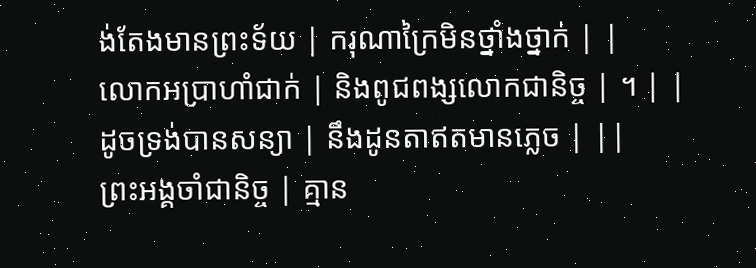ង់តែងមានព្រះទ័យ | ករុណាក្រៃមិនថ្នាំងថ្នាក់ | |
លោកអប្រាហាំជាក់ | និងពូជពង្សលោកជានិច្ច | ។ | |
ដូចទ្រង់បានសន្យា | នឹងដូនតាឥតមានភ្លេច | ||
ព្រះអង្គចាំជានិច្ច | គ្មាន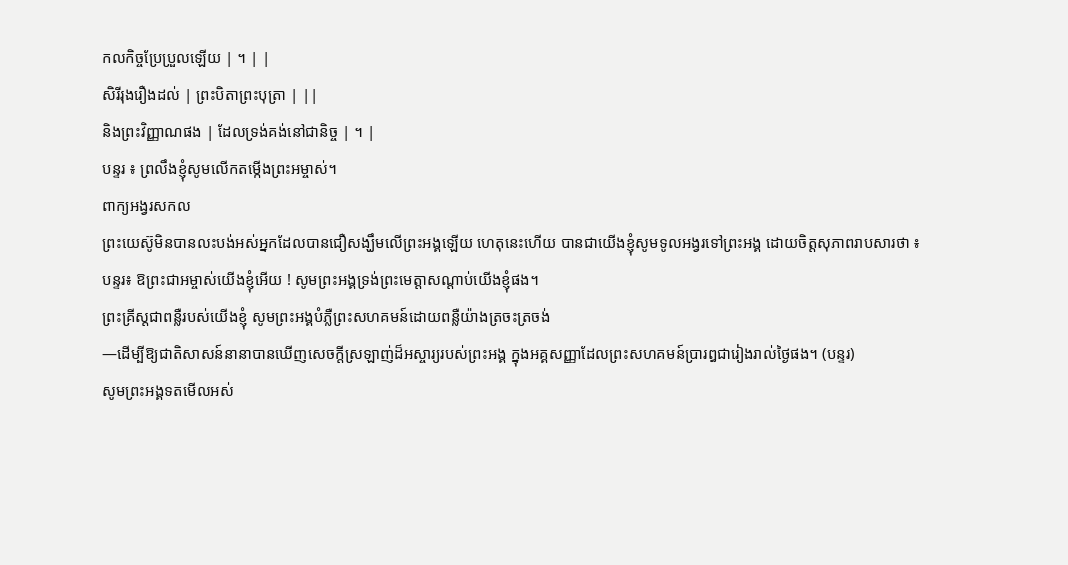កលកិច្ចប្រែប្រួលឡើយ | ។ | |
សិរីរុងរឿងដល់ | ព្រះបិតាព្រះបុត្រា | ||
និងព្រះវិញ្ញាណផង | ដែលទ្រង់គង់នៅជានិច្ច | ។ |
បន្ទរ ៖ ព្រលឹងខ្ញុំសូមលើកតម្កើងព្រះអម្ចាស់។
ពាក្យអង្វរសកល
ព្រះយេស៊ូមិនបានលះបង់អស់អ្នកដែលបានជឿសង្ឃឹមលើព្រះអង្គឡើយ ហេតុនេះហើយ បានជាយើងខ្ញុំសូមទូលអង្វរទៅព្រះអង្គ ដោយចិត្តសុភាពរាបសារថា ៖
បន្ទរ៖ ឱព្រះជាអម្ចាស់យើងខ្ញុំអើយ ! សូមព្រះអង្គទ្រង់ព្រះមេត្តាសណ្តាប់យើងខ្ញុំផង។
ព្រះគ្រីស្តជាពន្លឺរបស់យើងខ្ញុំ សូមព្រះអង្គបំភ្លឺព្រះសហគមន៍ដោយពន្លឺយ៉ាងត្រចះត្រចង់
—ដើម្បីឱ្យជាតិសាសន៍នានាបានឃើញសេចក្តីស្រឡាញ់ដ៏អស្ចារ្យរបស់ព្រះអង្គ ក្នុងអគ្គសញ្ញាដែលព្រះសហគមន៍ប្រារឰជារៀងរាល់ថ្ងៃផង។ (បន្ទរ)
សូមព្រះអង្គទតមើលអស់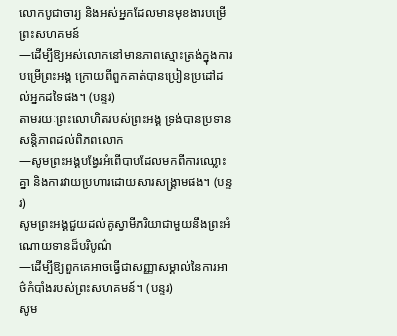លោកបូជាចារ្យ និងអស់អ្នកដែលមានមុខងារបម្រើព្រះសហគមន៍
—ដើម្បីឱ្យអស់លោកនៅមានភាពស្មោះត្រង់ក្នុងការបម្រើព្រះអង្គ ក្រោយពីពួកគាត់បានប្រៀនប្រដៅដល់អ្នកដទៃផង។ (បន្ទរ)
តាមរយៈព្រះលោហិតរបស់ព្រះអង្គ ទ្រង់បានប្រទានសន្តិភាពដល់ពិភពលោក
—សូមព្រះអង្គបង្វែរអំពើបាបដែលមកពីការឈ្លោះគ្នា និងការវាយប្រហារដោយសារសង្រ្គាមផង។ (បន្ទរ)
សូមព្រះអង្គជួយដល់គូស្វាមីភរិយាជាមួយនឹងព្រះអំណោយទានដ៏បរិបូណ៌
—ដើម្បីឱ្យពួកគេអាចធ្វើជាសញ្ញាសម្គាល់នៃការអាថ៌កំបាំងរបស់ព្រះសហគមន៍។ (បន្ទរ)
សូម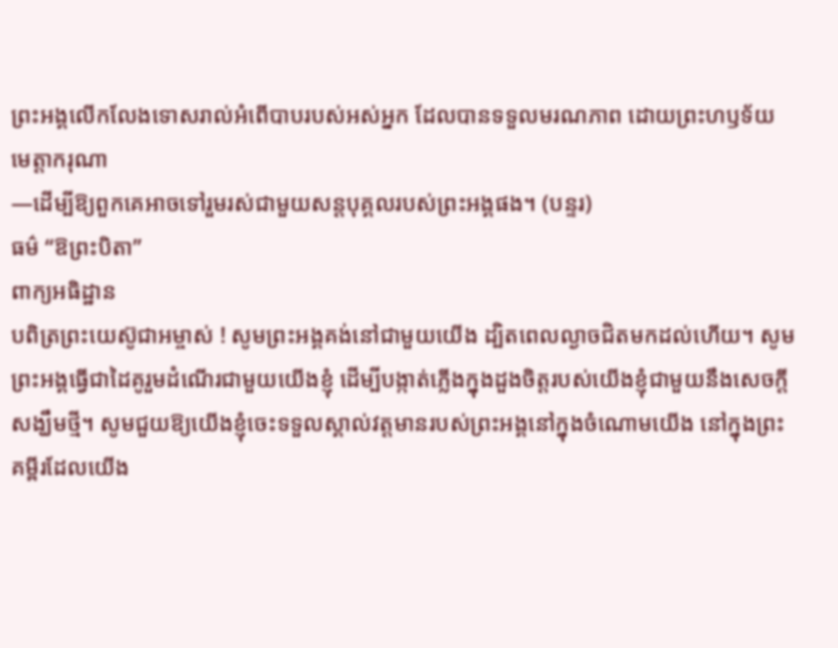ព្រះអង្គលើកលែងទោសរាល់អំពើបាបរបស់អស់អ្នក ដែលបានទទួលមរណភាព ដោយព្រះហឫទ័យមេត្តាករុណា
—ដើម្បីឱ្យពួកគេអាចទៅរួមរស់ជាមួយសន្តបុគ្គលរបស់ព្រះអង្គផង។ (បន្ទរ)
ធម៌ “ឱព្រះបិតា”
ពាក្យអធិដ្ឋាន
បពិត្រព្រះយេស៊ូជាអម្ចាស់ ! សូមព្រះអង្គគង់នៅជាមួយយើង ដ្បិតពេលល្ងាចជិតមកដល់ហើយ។ សូមព្រះអង្គធ្វើជាដៃគូរួមដំណើរជាមួយយើងខ្ញុំ ដើម្បីបង្កាត់ភ្លើងក្នុងដួងចិត្តរបស់យើងខ្ញុំជាមួយនឹងសេចក្តីសង្ឃឹមថ្មី។ សូមជួយឱ្យយើងខ្ញុំចេះទទួលស្គាល់វត្តមានរបស់ព្រះអង្គនៅក្នុងចំណោមយើង នៅក្នុងព្រះគម្ពីរដែលយើង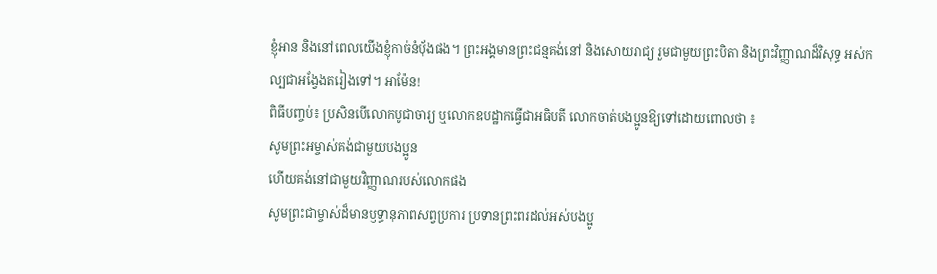ខ្ញុំអាន និងនៅពេលយើងខ្ញុំកាច់នំប៉័ងផង។ ព្រះអង្គមានព្រះជន្មគង់នៅ និងសោយរាជ្យ រួមជាមួយព្រះបិតា និងព្រះវិញ្ញាណដ៏វិសុទ្ធ អស់កល្បជាអង្វែងតរៀងទៅ។ អាម៉ែន!
ពិធីបញ្ចប់៖ ប្រសិនបើលោកបូជាចារ្យ ឬលោកឧបដ្ឋាកធ្វើជាអធិបតី លោកចាត់បងប្អូនឱ្យទៅដោយពោលថា ៖
សូមព្រះអម្ចាស់គង់ជាមួយបងប្អូន
ហើយគង់នៅជាមួយវិញ្ញាណរបស់លោកផង
សូមព្រះជាម្ចាស់ដ៏មានឫទ្ធានុភាពសព្វប្រការ ប្រទានព្រះពរដល់អស់បងប្អូ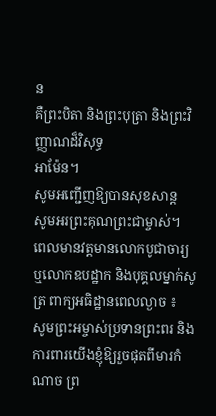ន
គឺព្រះបិតា និងព្រះបុត្រា និងព្រះវិញ្ញាណដ៏វិសុទ្ធ
អាម៉ែន។
សូមអញ្ជើញឱ្យបានសុខសាន្ត
សូមអរព្រះគុណព្រះជាម្ចាស់។
ពេលមានវត្តមានលោកបូជាចារ្យ ឬលោកឧបដ្ឋាក និងបុគ្គលម្នាក់សូត្រ ពាក្យអធិដ្ឋានពេលល្ងាច ៖
សូមព្រះអម្ចាស់ប្រទានព្រះពរ និងការពារយើងខ្ញុំឱ្យរួចផុតពីមារកំណាច ព្រ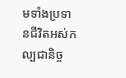មទាំងប្រទានជីវិតអស់កល្បជានិច្ច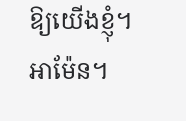ឱ្យយើងខ្ញុំ។
អាម៉ែន។